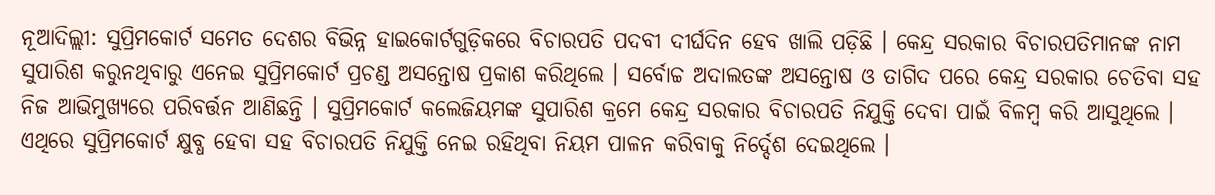ନୂଆଦିଲ୍ଲୀ: ସୁପ୍ରିମକୋର୍ଟ ସମେତ ଦେଶର ବିଭିନ୍ନ ହାଇକୋର୍ଟଗୁଡ଼ିକରେ ବିଚାରପତି ପଦବୀ ଦୀର୍ଘଦିନ ହେବ ଖାଲି ପଡ଼ିଛି । କେନ୍ଦ୍ର ସରକାର ବିଚାରପତିମାନଙ୍କ ନାମ ସୁପାରିଶ କରୁନଥିବାରୁ ଏନେଇ ସୁପ୍ରିମକୋର୍ଟ ପ୍ରଚଣ୍ଡ ଅସନ୍ତୋଷ ପ୍ରକାଶ କରିଥିଲେ । ସର୍ବୋଚ୍ଚ ଅଦାଲତଙ୍କ ଅସନ୍ତୋଷ ଓ ତାଗିଦ ପରେ କେନ୍ଦ୍ର ସରକାର ଚେତିବା ସହ ନିଜ ଆଭିମୁଖ୍ୟରେ ପରିବର୍ତ୍ତନ ଆଣିଛନ୍ତି । ସୁପ୍ରିମକୋର୍ଟ କଲେଜିୟମଙ୍କ ସୁପାରିଶ କ୍ରମେ କେନ୍ଦ୍ର ସରକାର ବିଚାରପତି ନିଯୁକ୍ତି ଦେବା ପାଇଁ ବିଳମ୍ବ କରି ଆସୁଥିଲେ । ଏଥିରେ ସୁପ୍ରିମକୋର୍ଟ କ୍ଷୁବ୍ଧ ହେବା ସହ ବିଚାରପତି ନିଯୁକ୍ତି ନେଇ ରହିଥିବା ନିୟମ ପାଳନ କରିବାକୁ ନିର୍ଦ୍ଦେଶ ଦେଇଥିଲେ ।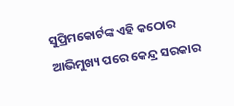ସୁପ୍ରିମକୋର୍ଟଙ୍କ ଏହି କଠୋର ଆଭିମୁଖ୍ୟ ପରେ କେନ୍ଦ୍ର ସରକାର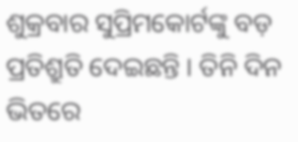ଶୁକ୍ରବାର ସୁପ୍ରିମକୋର୍ଟଙ୍କୁ ବଡ଼ ପ୍ରତିଶ୍ରୁତି ଦେଇଛନ୍ତି । ତିନି ଦିନ ଭିତରେ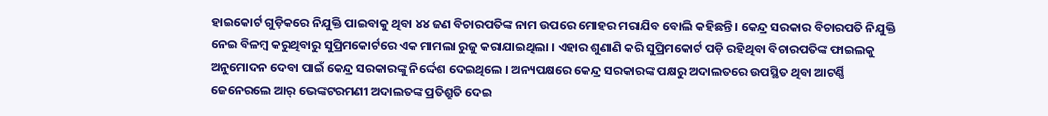ହାଇକୋର୍ଟ ଗୁଡ଼ିକରେ ନିଯୁକ୍ତି ପାଇବାକୁ ଥିବା ୪୪ ଜଣ ବିଚାରପତିଙ୍କ ନାମ ଉପରେ ମୋହର ମରାଯିବ ବୋଲି କହିଛନ୍ତି । କେନ୍ଦ୍ର ସରକାର ବିଚାରପତି ନିଯୁକ୍ତି ନେଇ ବିଳମ୍ବ କରୁଥିବାରୁ ସୁପ୍ରିମକୋର୍ଟରେ ଏକ ମାମଲା ରୁଜୁ କରାଯାଇଥିଲା । ଏହାର ଶୁଣାଣି କରି ସୁପ୍ରିମକୋର୍ଟ ପଡ଼ି ରହିଥିବା ବିଚାରପତିଙ୍କ ଫାଇଲକୁ ଅନୁମୋଦନ ଦେବା ପାଇଁ କେନ୍ଦ୍ର ସରକାରଙ୍କୁ ନିର୍ଦ୍ଦେଶ ଦେଇଥିଲେ । ଅନ୍ୟପକ୍ଷରେ କେନ୍ଦ୍ର ସରକାରଙ୍କ ପକ୍ଷରୁ ଅଦାଲତରେ ଉପସ୍ଥିତ ଥିବା ଆଟର୍ଣ୍ଣି ଜେନେରଲେ ଆର୍ ଭେଙ୍କଟରମଣୀ ଅଦାଲତଙ୍କ ପ୍ରତିଶ୍ରୁତି ଦେଇ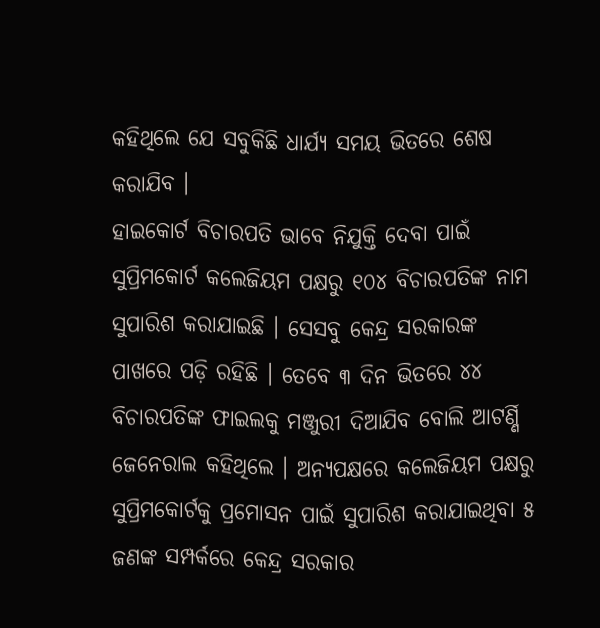କହିଥିଲେ ଯେ ସବୁକିଛି ଧାର୍ଯ୍ୟ ସମୟ ଭିତରେ ଶେଷ କରାଯିବ ।
ହାଇକୋର୍ଟ ବିଚାରପତି ଭାବେ ନିଯୁକ୍ତି ଦେବା ପାଇଁ ସୁପ୍ରିମକୋର୍ଟ କଲେଜିୟମ ପକ୍ଷରୁ ୧୦୪ ବିଚାରପତିଙ୍କ ନାମ ସୁପାରିଶ କରାଯାଇଛି । ସେସବୁ କେନ୍ଦ୍ର ସରକାରଙ୍କ ପାଖରେ ପଡ଼ି ରହିଛି । ତେବେ ୩ ଦିନ ଭିତରେ ୪୪ ବିଚାରପତିଙ୍କ ଫାଇଲକୁ ମଞ୍ଜୁରୀ ଦିଆଯିବ ବୋଲି ଆଟର୍ଣ୍ଣି ଜେନେରାଲ କହିଥିଲେ । ଅନ୍ୟପକ୍ଷରେ କଲେଜିୟମ ପକ୍ଷରୁ ସୁପ୍ରିମକୋର୍ଟକୁ ପ୍ରମୋସନ ପାଇଁ ସୁପାରିଶ କରାଯାଇଥିବା ୫ ଜଣଙ୍କ ସମ୍ପର୍କରେ କେନ୍ଦ୍ର ସରକାର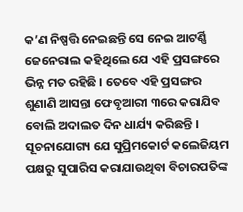କ’ଣ ନିଷ୍ପତ୍ତି ନେଇଛନ୍ତି ସେ ନେଇ ଆଟର୍ଣ୍ଣି ଜେନେରାଲ କହିଥିଲେ ଯେ ଏହି ପ୍ରସଙ୍ଗରେ ଭିନ୍ନ ମତ ରହିଛି । ତେବେ ଏହି ପ୍ରସଙ୍ଗର ଶୁଣାଣି ଆସନ୍ତା ଫେବୃଆରୀ ୩ରେ କରାଯିବ ବୋଲି ଅଦାଲତ ଦିନ ଧାର୍ଯ୍ୟ କରିଛନ୍ତି ।
ସୂଚନାଯୋଗ୍ୟ ଯେ ସୁପ୍ରିମକୋର୍ଟ କଲେଜିୟମ ପକ୍ଷରୁ ସୁପାରିସ କରାଯାଉଥିବା ବିଚାରପତିଙ୍କ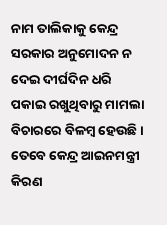ନାମ ତାଲିକାକୁ କେନ୍ଦ୍ର ସରକାର ଅନୁମୋଦନ ନ ଦେଇ ଦୀର୍ଘଦିନ ଧରି ପକାଇ ରଖୁଥିବାରୁ ମାମଲା ବିଚାରରେ ବିଳମ୍ବ ହେଉଛି । ତେବେ କେନ୍ଦ୍ର ଆଇନମନ୍ତ୍ରୀ କିରଣ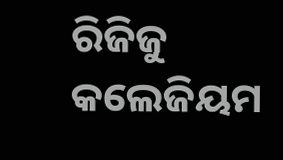ରିଜିଜୁ କଲେଜିୟମ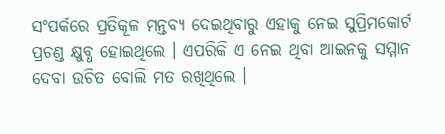ସଂପର୍କରେ ପ୍ରତିକୂଳ ମନ୍ତବ୍ୟ ଦେଇଥିବାରୁ ଏହାକୁ ନେଇ ସୁପ୍ରିମକୋର୍ଟ ପ୍ରଚଣ୍ଡ କ୍ଷୁବ୍ଧ ହୋଇଥିଲେ । ଏପରିକି ଏ ନେଇ ଥିବା ଆଇନକୁ ସମ୍ମାନ ଦେବା ଉଚିତ ବୋଲି ମତ ରଖିଥିଲେ ।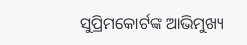ସୁପ୍ରିମକୋର୍ଟଙ୍କ ଆଭିମୁଖ୍ୟ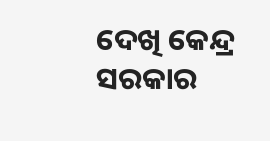ଦେଖି କେନ୍ଦ୍ର ସରକାର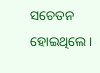ସଚେତନ ହୋଇଥିଲେ ।